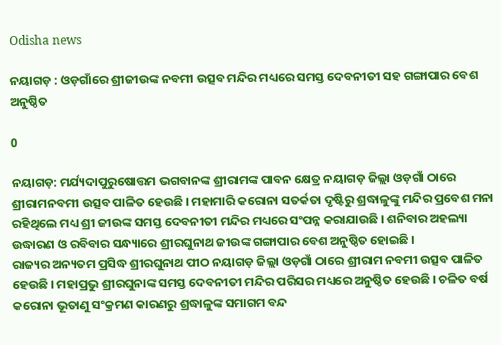Odisha news

ନୟାଗଡ଼ : ଓଡ଼ଗାଁରେ ଶ୍ରୀଜୀଉଙ୍କ ନବମୀ ଉତ୍ସବ ମନ୍ଦିର ମଧ୍ୟରେ ସମସ୍ତ ଦେବନୀତୀ ସହ ଗଙ୍ଗାପାର ବେଶ ଅନୁଷ୍ଠିତ

0

ନୟାଗଡ଼: ମର୍ଯ୍ୟଦାପୁରୁଷୋତ୍ତମ ଭଗବାନଙ୍କ ଶ୍ରୀରାମଙ୍କ ପାବନ କ୍ଷେତ୍ର ନୟାଗଡ଼ ଜିଲ୍ଲା ଓଡ଼ଗାଁ ଠାରେ ଶ୍ରୀରାମନବମୀ ଉତ୍ସବ ପାଳିତ ହେଉଛି । ମହାମାରି କରୋନା ସତର୍କତା ଦୃଷ୍ଟିରୁ ଶ୍ରଦ୍ଧାଳୁଙ୍କୁ ମନ୍ଦିର ପ୍ରବେଶ ମନା ରହିଥିଲେ ମଧ୍ୟ ଶ୍ରୀ ଜୀଉଙ୍କ ସମସ୍ତ ଦେବନୀତୀ ମନ୍ଦିର ମଧ୍ୟରେ ସଂପନ୍ନ କରାଯାଉଛି । ଶନିବାର ଅହଲ୍ୟା ଉଦ୍ଧାରଣ ଓ ରବିବାର ସନ୍ଧ୍ୟାରେ ଶ୍ରୀରଘୁନାଥ ଜୀଉଙ୍କ ଗଙ୍ଗାପାର ବେଶ ଅନୁଷ୍ଠିତ ହୋଇଛି ।
ରାଜ୍ୟର ଅନ୍ୟତମ ପ୍ରସିଦ୍ଧ ଶ୍ରୀରଘୁନାଥ ପୀଠ ନୟାଗଡ଼ ଜିଲ୍ଲା ଓଡ଼ଗାଁ ଠାରେ ଶ୍ରୀରାମ ନବମୀ ଉତ୍ସବ ପାଳିତ ହେଉଛି । ମହାପ୍ରଭୁ ଶ୍ରୀରଘୁନାଙ୍କ ସମସ୍ତ ଦେବନୀତୀ ମନ୍ଦିର ପରିସର ମଧ୍ୟରେ ଅନୁଷ୍ଠିତ ହେଉଛି । ଚଳିତ ବର୍ଷ କରୋନା ଭୂତାଣୁ ସଂକ୍ରମଣ କାରଣରୁ ଶ୍ରଦ୍ଧାଳୁଙ୍କ ସମାଗମ ବନ୍ଦ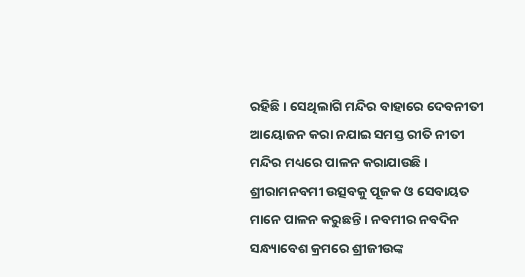ରହିଛି । ସେଥିଲାଗି ମନ୍ଦିର ବାହାରେ ଦେବନୀତୀ ଆୟୋଜନ କରା ନଯାଇ ସମସ୍ତ ରୀତି ନୀତୀ ମନ୍ଦିର ମଧ୍ୟରେ ପାଳନ କରାଯାଉଛି । ଶ୍ରୀରାମନବମୀ ଉତ୍ସବକୁ ପୂଜକ ଓ ସେବାୟତ ମାନେ ପାଳନ କରୁଛନ୍ତି । ନବମୀର ନବଦିନ ସନ୍ଧ୍ୟାବେଶ କ୍ରମରେ ଶ୍ରୀଜୀଉଙ୍କ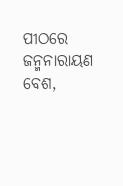ପୀଠରେ ଜନ୍ମନାରାୟଣ ବେଶ,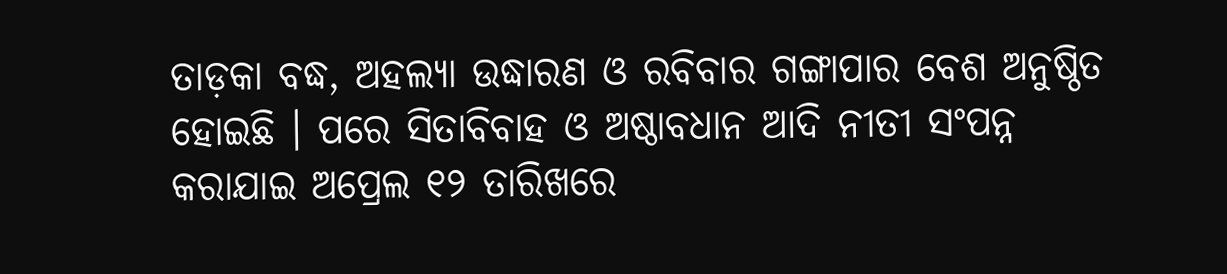ତାଡ଼କା ବଦ୍ଧ, ଅହଲ୍ୟା ଉଦ୍ଧାରଣ ଓ ରବିବାର ଗଙ୍ଗାପାର ବେଶ ଅନୁଷ୍ଠିତ ହୋଇଛି । ପରେ ସିତାବିବାହ ଓ ଅଷ୍ଠାବଧାନ ଆଦି ନୀତୀ ସଂପନ୍ନ କରାଯାଇ ଅପ୍ରେଲ ୧୨ ତାରିଖରେ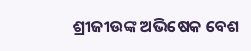ଶ୍ରୀଜୀଉଙ୍କ ଅଭିଷେକ ବେଶ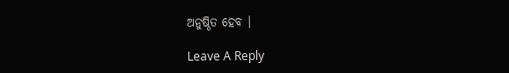ଅନୁଷ୍ଠିତ ହେବ ।

Leave A Reply